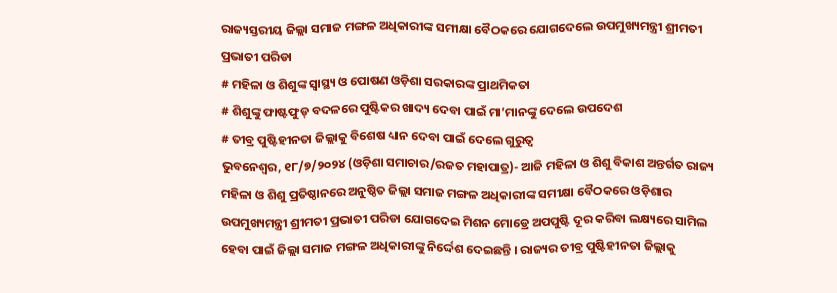ରାଜ୍ୟସ୍ତରୀୟ ଜିଲ୍ଲା ସମାଜ ମଙ୍ଗଳ ଅଧିକାରୀଙ୍କ ସମୀକ୍ଷା ବୈଠକରେ ଯୋଗଦେଲେ ଉପମୁଖ୍ୟମନ୍ତ୍ରୀ ଶ୍ରୀମତୀ ପ୍ରଭାତୀ ପରିଡା
# ମହିଳା ଓ ଶିଶୁଙ୍କ ସ୍ୱାସ୍ଥ୍ୟ ଓ ପୋଷଣ ଓଡ଼ିଶା ସରକାରଙ୍କ ପ୍ରାଥମିକତା
# ଶିଶୁଙ୍କୁ ଫାଷ୍ଟଫୁଡ୍ ବଦଳରେ ପୁଷ୍ଟିକର ଖାଦ୍ୟ ଦେବା ପାଇଁ ମା’ମାନଙ୍କୁ ଦେଲେ ଉପଦେଶ
# ତୀବ୍ର ପୁଷ୍ଟିହୀନତା ଜିଲ୍ଲାକୁ ବିଶେଷ ଧ୍ୟାନ ଦେବା ପାଇଁ ଦେଲେ ଗୁରୁତ୍ୱ
ଭୁବନେଶ୍ୱର, ୧୮/୭/୨୦୨୪ (ଓଡ଼ିଶା ସମାଚାର/ରଜତ ମହାପାତ୍ର)- ଆଜି ମହିଳା ଓ ଶିଶୁ ବିକାଶ ଅନ୍ତର୍ଗତ ରାଜ୍ୟ ମହିଳା ଓ ଶିଶୁ ପ୍ରତିଷ୍ଠାନରେ ଅନୁଷ୍ଠିତ ଜିଲ୍ଲା ସମାଜ ମଙ୍ଗଳ ଅଧିକାରୀଙ୍କ ସମୀକ୍ଷା ବୈଠକରେ ଓଡ଼ିଶାର ଉପମୁଖ୍ୟମନ୍ତ୍ରୀ ଶ୍ରୀମତୀ ପ୍ରଭାତୀ ପରିଡା ଯୋଗଦେଇ ମିଶନ ମୋଡ୍ରେ ଅପପୁଷ୍ଟି ଦୂର କରିବା ଲକ୍ଷ୍ୟରେ ସାମିଲ ହେବା ପାଇଁ ଜିଲ୍ଲା ସମାଜ ମଙ୍ଗଳ ଅଧିକାରୀଙ୍କୁ ନିର୍ଦ୍ଦେଶ ଦେଇଛନ୍ତି । ରାଜ୍ୟର ତୀବ୍ର ପୁଷ୍ଟିହୀନତା ଜିଲ୍ଲାକୁ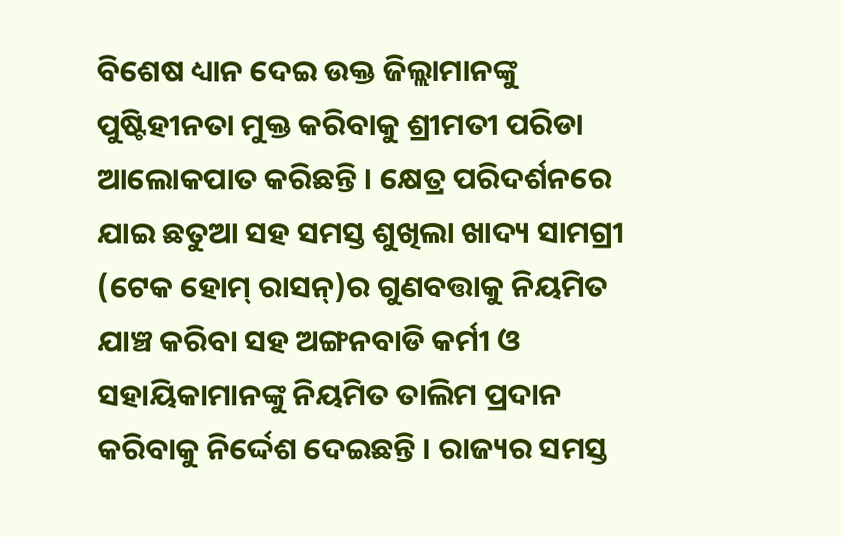ବିଶେଷ ଧ୍ୟାନ ଦେଇ ଉକ୍ତ ଜିଲ୍ଲାମାନଙ୍କୁ ପୁଷ୍ଟିହୀନତା ମୁକ୍ତ କରିବାକୁ ଶ୍ରୀମତୀ ପରିଡା ଆଲୋକପାତ କରିଛନ୍ତି । କ୍ଷେତ୍ର ପରିଦର୍ଶନରେ ଯାଇ ଛତୁଆ ସହ ସମସ୍ତ ଶୁଖିଲା ଖାଦ୍ୟ ସାମଗ୍ରୀ (ଟେକ ହୋମ୍ ରାସନ୍)ର ଗୁଣବତ୍ତାକୁ ନିୟମିତ ଯାଞ୍ଚ କରିବା ସହ ଅଙ୍ଗନବାଡି କର୍ମୀ ଓ ସହାୟିକାମାନଙ୍କୁ ନିୟମିତ ତାଲିମ ପ୍ରଦାନ କରିବାକୁ ନିର୍ଦ୍ଦେଶ ଦେଇଛନ୍ତି । ରାଜ୍ୟର ସମସ୍ତ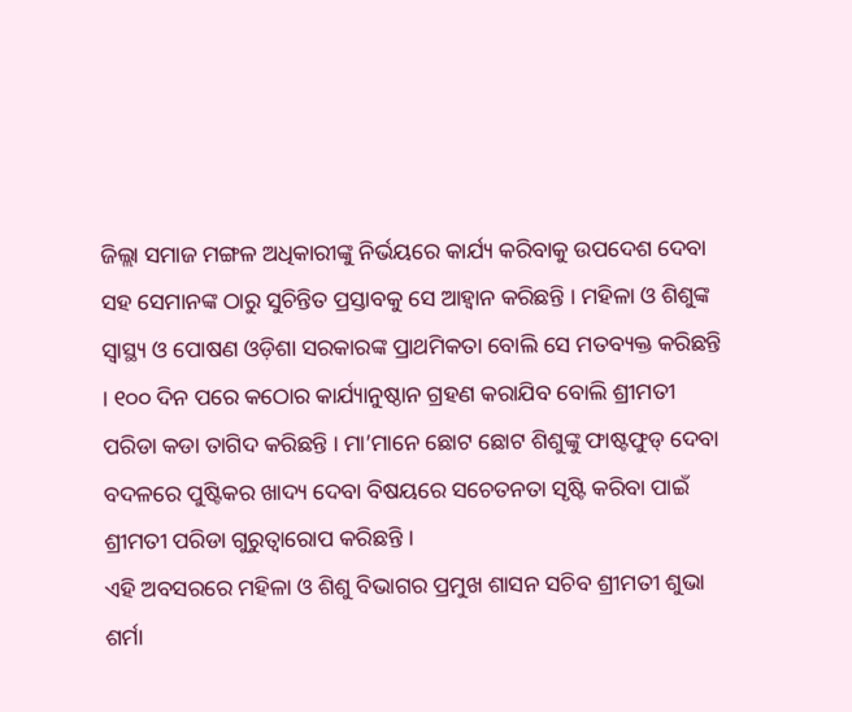ଜିଲ୍ଲା ସମାଜ ମଙ୍ଗଳ ଅଧିକାରୀଙ୍କୁ ନିର୍ଭୟରେ କାର୍ଯ୍ୟ କରିବାକୁ ଉପଦେଶ ଦେବା ସହ ସେମାନଙ୍କ ଠାରୁ ସୁଚିନ୍ତିତ ପ୍ରସ୍ତାବକୁ ସେ ଆହ୍ୱାନ କରିଛନ୍ତି । ମହିଳା ଓ ଶିଶୁଙ୍କ ସ୍ୱାସ୍ଥ୍ୟ ଓ ପୋଷଣ ଓଡ଼ିଶା ସରକାରଙ୍କ ପ୍ରାଥମିକତା ବୋଲି ସେ ମତବ୍ୟକ୍ତ କରିଛନ୍ତି । ୧୦୦ ଦିନ ପରେ କଠୋର କାର୍ଯ୍ୟାନୁଷ୍ଠାନ ଗ୍ରହଣ କରାଯିବ ବୋଲି ଶ୍ରୀମତୀ ପରିଡା କଡା ତାଗିଦ କରିଛନ୍ତି । ମା’ମାନେ ଛୋଟ ଛୋଟ ଶିଶୁଙ୍କୁ ଫାଷ୍ଟଫୁଡ୍ ଦେବା ବଦଳରେ ପୁଷ୍ଟିକର ଖାଦ୍ୟ ଦେବା ବିଷୟରେ ସଚେତନତା ସୃଷ୍ଟି କରିବା ପାଇଁ ଶ୍ରୀମତୀ ପରିଡା ଗୁରୁତ୍ୱାରୋପ କରିଛନ୍ତି ।
ଏହି ଅବସରରେ ମହିଳା ଓ ଶିଶୁ ବିଭାଗର ପ୍ରମୁଖ ଶାସନ ସଚିବ ଶ୍ରୀମତୀ ଶୁଭା ଶର୍ମା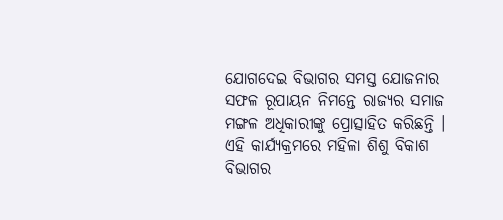ଯୋଗଦେଇ ବିଭାଗର ସମସ୍ତ ଯୋଜନାର ସଫଳ ରୂପାୟନ ନିମନ୍ତେ ରାଜ୍ୟର ସମାଜ ମଙ୍ଗଳ ଅଧିକାରୀଙ୍କୁ ପ୍ରୋତ୍ସାହିତ କରିଛନ୍ତି । ଏହି କାର୍ଯ୍ୟକ୍ରମରେ ମହିଳା ଶିଶୁ ବିକାଶ ବିଭାଗର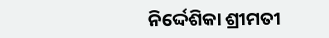ନିର୍ଦ୍ଦେଶିକା ଶ୍ରୀମତୀ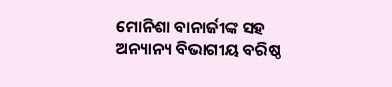ମୋନିଶା ବାନାର୍ଜୀଙ୍କ ସହ ଅନ୍ୟାନ୍ୟ ବିଭାଗୀୟ ବରିଷ୍ଠ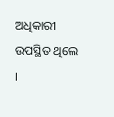ଅଧିକାରୀ ଉପସ୍ଥିତ ଥିଲେ ।